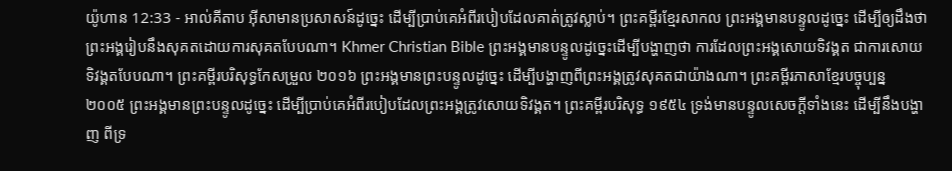យ៉ូហាន 12:33 - អាល់គីតាប អ៊ីសាមានប្រសាសន៍ដូច្នេះ ដើម្បីប្រាប់គេអំពីរបៀបដែលគាត់ត្រូវស្លាប់។ ព្រះគម្ពីរខ្មែរសាកល ព្រះអង្គមានបន្ទូលដូច្នេះ ដើម្បីឲ្យដឹងថាព្រះអង្គរៀបនឹងសុគតដោយការសុគតបែបណា។ Khmer Christian Bible ព្រះអង្គមានបន្ទូលដូច្នេះដើម្បីបង្ហាញថា ការដែលព្រះអង្គសោយទិវង្គត ជាការសោយទិវង្គតបែបណា។ ព្រះគម្ពីរបរិសុទ្ធកែសម្រួល ២០១៦ ព្រះអង្គមានព្រះបន្ទូលដូច្នេះ ដើម្បីបង្ហាញពីព្រះអង្គត្រូវសុគតជាយ៉ាងណា។ ព្រះគម្ពីរភាសាខ្មែរបច្ចុប្បន្ន ២០០៥ ព្រះអង្គមានព្រះបន្ទូលដូច្នេះ ដើម្បីប្រាប់គេអំពីរបៀបដែលព្រះអង្គត្រូវសោយទិវង្គត។ ព្រះគម្ពីរបរិសុទ្ធ ១៩៥៤ ទ្រង់មានបន្ទូលសេចក្ដីទាំងនេះ ដើម្បីនឹងបង្ហាញ ពីទ្រ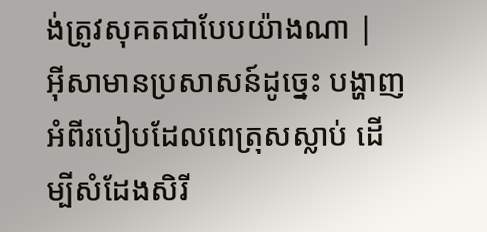ង់ត្រូវសុគតជាបែបយ៉ាងណា |
អ៊ីសាមានប្រសាសន៍ដូច្នេះ បង្ហាញអំពីរបៀបដែលពេត្រុសស្លាប់ ដើម្បីសំដែងសិរី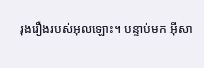រុងរឿងរបស់អុលឡោះ។ បន្ទាប់មក អ៊ីសា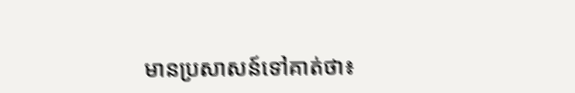មានប្រសាសន៍ទៅគាត់ថា៖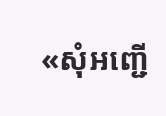«សុំអញ្ជើ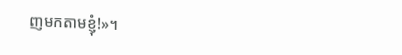ញមកតាមខ្ញុំ!»។